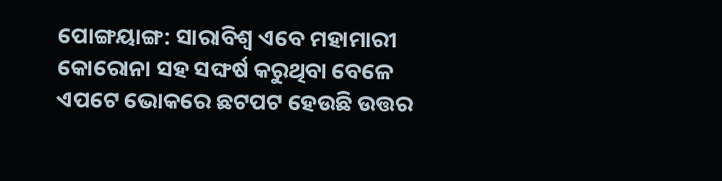ପୋଙ୍ଗୟାଙ୍ଗ: ସାରାବିଶ୍ବ ଏବେ ମହାମାରୀ କୋରୋନା ସହ ସଙ୍ଘର୍ଷ କରୁଥିବା ବେଳେ ଏପଟେ ଭୋକରେ ଛଟପଟ ହେଉଛି ଉତ୍ତର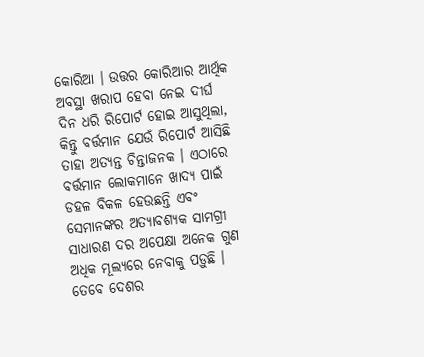କୋରିଆ । ଉତ୍ତର କୋରିଆର ଆର୍ଥିକ ଅବସ୍ଥା ଖରାପ ହେବା ନେଇ ଦୀର୍ଘ ଦିନ ଧରି ରିପୋର୍ଟ ହୋଇ ଆସୁଥିଲା, କିନ୍ତୁ ବର୍ତ୍ତମାନ ଯେଉଁ ରିପୋର୍ଟ ଆସିଛି ତାହା ଅତ୍ୟନ୍ତ ଚିନ୍ତାଜନକ । ଏଠାରେ ବର୍ତ୍ତମାନ ଲୋକମାନେ ଖାଦ୍ୟ ପାଇଁ ଡହଳ ବିକଳ ହେଉଛନ୍ତି ଏବଂ ସେମାନଙ୍କର ଅତ୍ୟାବଶ୍ୟକ ସାମଗ୍ରୀ ସାଧାରଣ ଦର ଅପେକ୍ଷା ଅନେକ ଗୁଣ ଅଧିକ ମୂଲ୍ୟରେ ନେବାକୁ ପଡ଼ୁଛି । ତେବେ ଦେଶର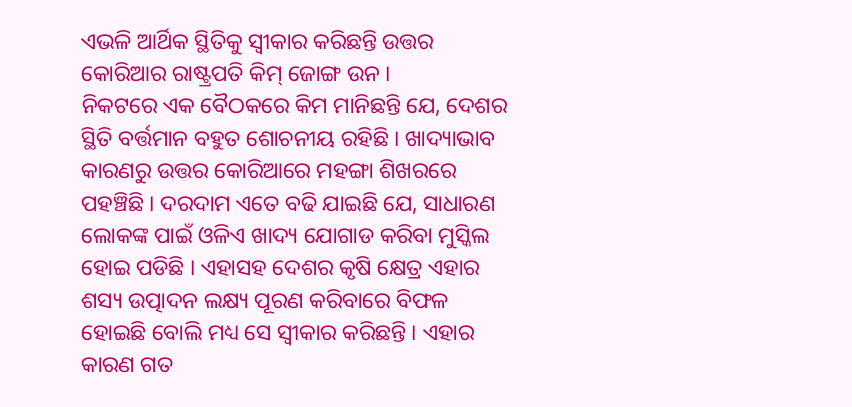ଏଭଳି ଆର୍ଥିକ ସ୍ଥିତିକୁ ସ୍ବୀକାର କରିଛନ୍ତି ଉତ୍ତର କୋରିଆର ରାଷ୍ଟ୍ରପତି କିମ୍ ଜୋଙ୍ଗ ଉନ ।
ନିକଟରେ ଏକ ବୈଠକରେ କିମ ମାନିଛନ୍ତି ଯେ, ଦେଶର ସ୍ଥିତି ବର୍ତ୍ତମାନ ବହୁତ ଶୋଚନୀୟ ରହିଛି । ଖାଦ୍ୟାଭାବ କାରଣରୁ ଉତ୍ତର କୋରିଆରେ ମହଙ୍ଗା ଶିଖରରେ ପହଞ୍ଚିଛି । ଦରଦାମ ଏତେ ବଢି ଯାଇଛି ଯେ, ସାଧାରଣ ଲୋକଙ୍କ ପାଇଁ ଓଳିଏ ଖାଦ୍ୟ ଯୋଗାଡ କରିବା ମୁସ୍କିଲ ହୋଇ ପଡିଛି । ଏହାସହ ଦେଶର କୃଷି କ୍ଷେତ୍ର ଏହାର ଶସ୍ୟ ଉତ୍ପାଦନ ଲକ୍ଷ୍ୟ ପୂରଣ କରିବାରେ ବିଫଳ ହୋଇଛି ବୋଲି ମଧ୍ୟ ସେ ସ୍ବୀକାର କରିଛନ୍ତି । ଏହାର କାରଣ ଗତ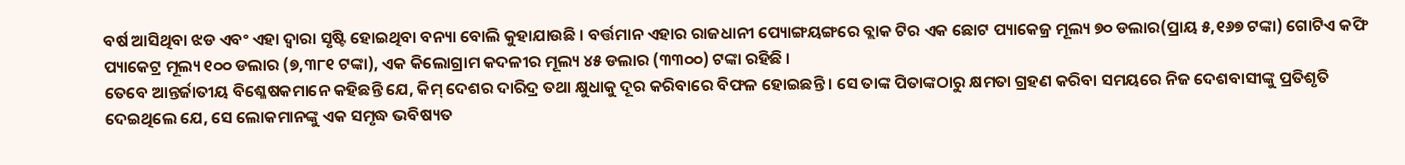ବର୍ଷ ଆସିଥିବା ଝଡ ଏବଂ ଏହା ଦ୍ବାରା ସୃଷ୍ଟି ହୋଇଥିବା ବନ୍ୟା ବୋଲି କୁହାଯାଉଛି । ବର୍ତ୍ତମାନ ଏହାର ରାଜଧାନୀ ପ୍ୟୋଙ୍ଗୟଙ୍ଗରେ ବ୍ଲାକ ଟିର ଏକ ଛୋଟ ପ୍ୟାକେଜ୍ର ମୂଲ୍ୟ ୭୦ ଡଲାର(ପ୍ରାୟ ୫,୧୬୭ ଟଙ୍କା) ଗୋଟିଏ କଫି ପ୍ୟାକେଟ୍ର ମୂଲ୍ୟ ୧୦୦ ଡଲାର (୭,୩୮୧ ଟଙ୍କା), ଏକ କିଲୋଗ୍ରାମ କଦଳୀର ମୂଲ୍ୟ ୪୫ ଡଲାର (୩୩୦୦) ଟଙ୍କା ରହିଛି ।
ତେବେ ଆନ୍ତର୍ଜାତୀୟ ବିଶ୍ଳେଷକମାନେ କହିଛନ୍ତି ଯେ, କିମ୍ ଦେଶର ଦାରିଦ୍ର ତଥା କ୍ଷୁଧାକୁ ଦୂର କରିବାରେ ବିଫଳ ହୋଇଛନ୍ତି । ସେ ତାଙ୍କ ପିତାଙ୍କଠାରୁ କ୍ଷମତା ଗ୍ରହଣ କରିବା ସମୟରେ ନିଜ ଦେଶବାସୀଙ୍କୁ ପ୍ରତିଶୃତି ଦେଇଥିଲେ ଯେ, ସେ ଲୋକମାନଙ୍କୁ ଏକ ସମୃଦ୍ଧ ଭବିଷ୍ୟତ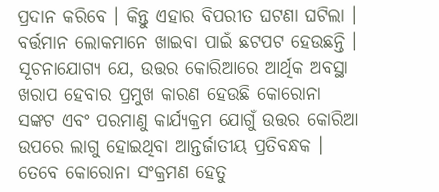ପ୍ରଦାନ କରିବେ । କିନ୍ତୁ ଏହାର ବିପରୀତ ଘଟଣା ଘଟିଲା । ବର୍ତ୍ତମାନ ଲୋକମାନେ ଖାଇବା ପାଇଁ ଛଟପଟ ହେଉଛନ୍ତି । ସୂଚନାଯୋଗ୍ୟ ଯେ, ଉତ୍ତର କୋରିଆରେ ଆର୍ଥିକ ଅବସ୍ଥା ଖରାପ ହେବାର ପ୍ରମୁଖ କାରଣ ହେଉଛି କୋରୋନା ସଙ୍କଟ ଏବଂ ପରମାଣୁ କାର୍ଯ୍ୟକ୍ରମ ଯୋଗୁଁ ଉତ୍ତର କୋରିଆ ଉପରେ ଲାଗୁ ହୋଇଥିବା ଆନ୍ତର୍ଜାତୀୟ ପ୍ରତିବନ୍ଧକ ।
ତେବେ କୋରୋନା ସଂକ୍ରମଣ ହେତୁ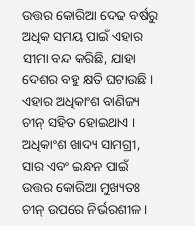ଉତ୍ତର କୋରିଆ ଦେଢ ବର୍ଷରୁ ଅଧିକ ସମୟ ପାଇଁ ଏହାର ସୀମା ବନ୍ଦ କରିଛି, ଯାହା ଦେଶର ବହୁ କ୍ଷତି ଘଟାଉଛି । ଏହାର ଅଧିକାଂଶ ବାଣିଜ୍ୟ ଚୀନ୍ ସହିତ ହୋଇଥାଏ । ଅଧିକାଂଶ ଖାଦ୍ୟ ସାମଗ୍ରୀ, ସାର ଏବଂ ଇନ୍ଧନ ପାଇଁ ଉତ୍ତର କୋରିଆ ମୁଖ୍ୟତଃ ଚୀନ୍ ଉପରେ ନିର୍ଭରଶୀଳ ।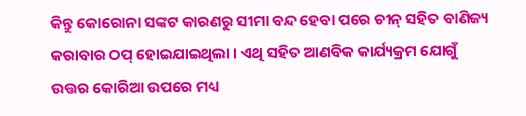କିନ୍ତୁ କୋରୋନା ସଙ୍କଟ କାରଣରୁ ସୀମା ବନ୍ଦ ହେବା ପରେ ଚୀନ୍ ସହିତ ବାଣିଜ୍ୟ କରାବାର ଠପ୍ ହୋଇଯାଇଥିଲା । ଏଥି ସହିତ ଆଣବିକ କାର୍ଯ୍ୟକ୍ରମ ଯୋଗୁଁ ଉତ୍ତର କୋରିଆ ଉପରେ ମଧ୍ୟ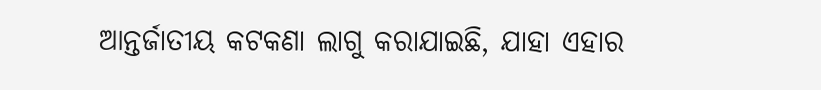ଆନ୍ତର୍ଜାତୀୟ କଟକଣା ଲାଗୁ କରାଯାଇଛି, ଯାହା ଏହାର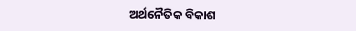ଅର୍ଥନୈତିକ ବିକାଶ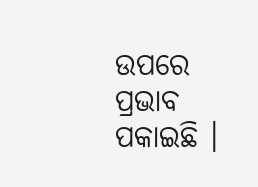ଉପରେ ପ୍ରଭାବ ପକାଇଛି ।